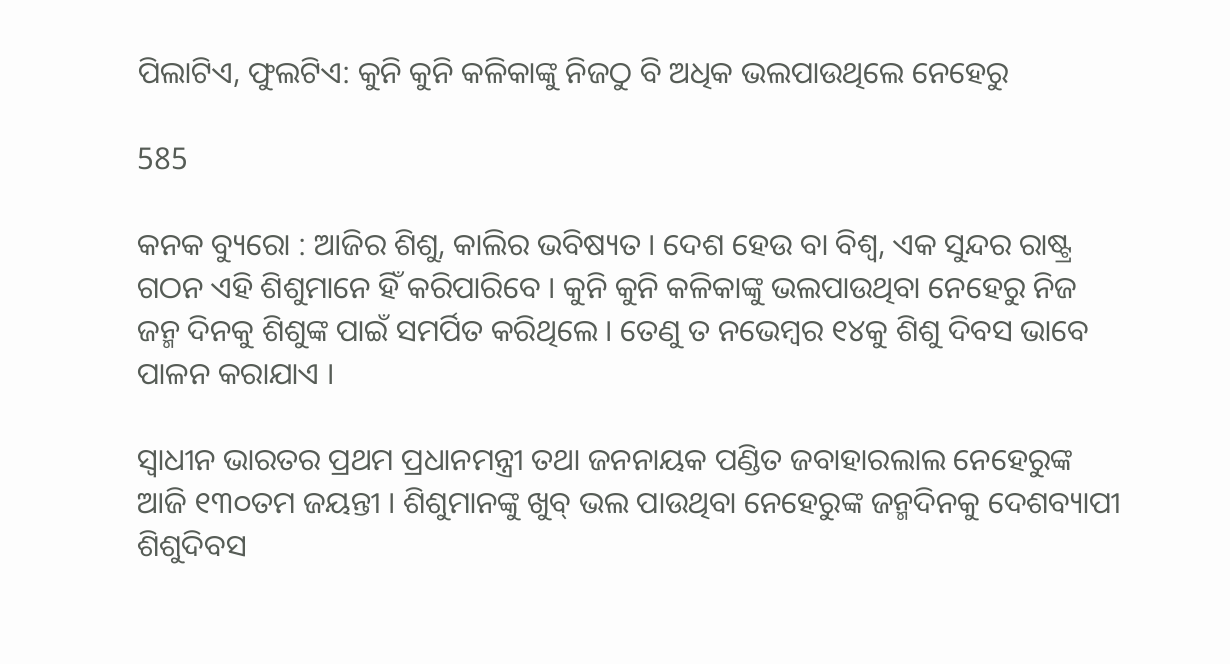ପିଲାଟିଏ, ଫୁଲଟିଏ: କୁନି କୁନି କଳିକାଙ୍କୁ ନିଜଠୁ ବି ଅଧିକ ଭଲପାଉଥିଲେ ନେହେରୁ

585

କନକ ବ୍ୟୁରୋ : ଆଜିର ଶିଶୁ, କାଲିର ଭବିଷ୍ୟତ । ଦେଶ ହେଉ ବା ବିଶ୍ୱ, ଏକ ସୁନ୍ଦର ରାଷ୍ଟ୍ର ଗଠନ ଏହି ଶିଶୁମାନେ ହିଁ କରିପାରିବେ । କୁନି କୁନି କଳିକାଙ୍କୁ ଭଲପାଉଥିବା ନେହେରୁ ନିଜ ଜନ୍ମ ଦିନକୁ ଶିଶୁଙ୍କ ପାଇଁ ସମର୍ପିତ କରିଥିଲେ । ତେଣୁ ତ ନଭେମ୍ବର ୧୪କୁ ଶିଶୁ ଦିବସ ଭାବେ ପାଳନ କରାଯାଏ ।

ସ୍ୱାଧୀନ ଭାରତର ପ୍ରଥମ ପ୍ରଧାନମନ୍ତ୍ରୀ ତଥା ଜନନାୟକ ପଣ୍ଡିତ ଜବାହାରଲାଲ ନେହେରୁଙ୍କ ଆଜି ୧୩୦ତମ ଜୟନ୍ତୀ । ଶିଶୁମାନଙ୍କୁ ଖୁବ୍ ଭଲ ପାଉଥିବା ନେହେରୁଙ୍କ ଜନ୍ମଦିନକୁ ଦେଶବ୍ୟାପୀ ଶିଶୁଦିବସ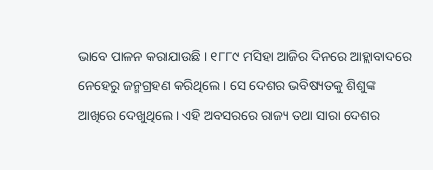ଭାବେ ପାଳନ କରାଯାଉଛି । ୧୮୮୯ ମସିହା ଆଜିର ଦିନରେ ଆହ୍ଲାବାଦରେ ନେହେରୁ ଜନ୍ମଗ୍ରହଣ କରିଥିଲେ । ସେ ଦେଶର ଭବିଷ୍ୟତକୁ ଶିଶୁଙ୍କ ଆଖିରେ ଦେଖୁଥିଲେ । ଏହି ଅବସରରେ ରାଜ୍ୟ ତଥା ସାରା ଦେଶର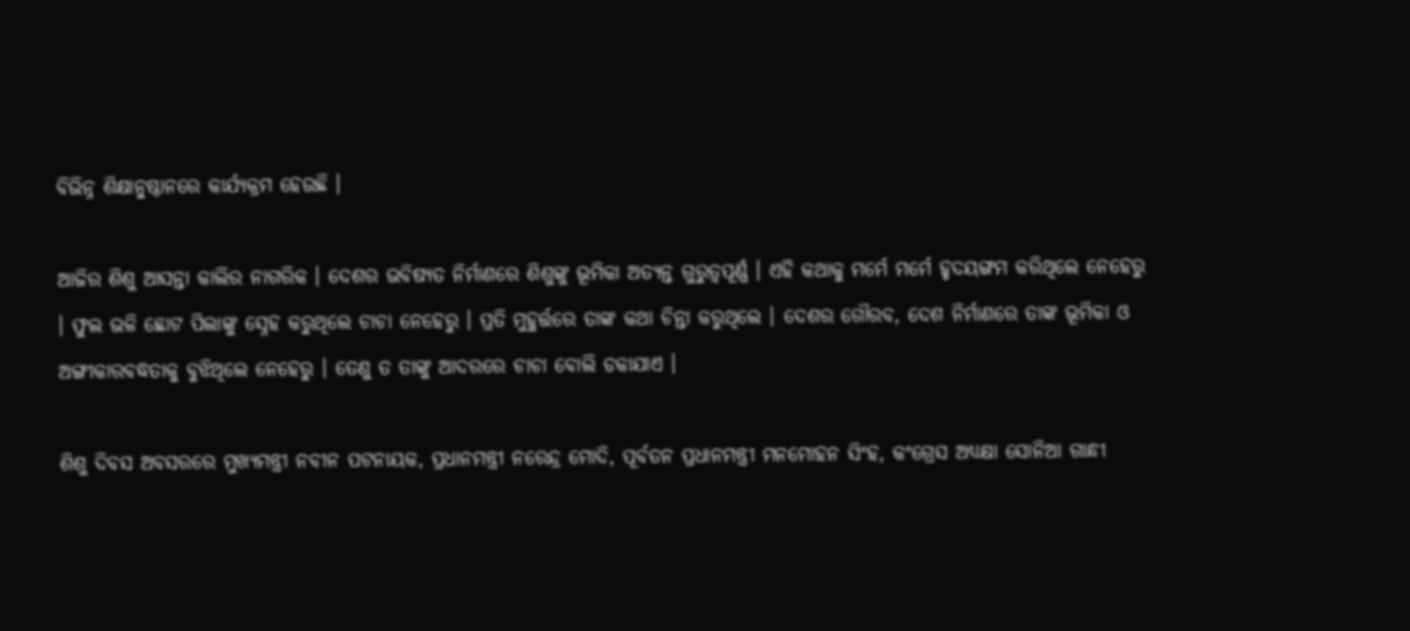ବିଭିନ୍ନ ଶିକ୍ଷାନୁଷ୍ଠାନରେ କାର୍ଯ୍ୟକ୍ରମ ହେଉଛି ।

ଆଜିର ଶିଶୁ ଆସନ୍ତା କାଲିର ନାଗରିକ । ଦେଶର ଭବିଷ୍ୟତ ନିର୍ମାଣରେ ଶିଶୁଙ୍କୁ ଭୂମିକା ଅତ୍ୟନ୍ତ ଗୁରୁତ୍ୱପୂର୍ଣ୍ଣ । ଏହି କଥାକୁ ମର୍ମେ ମର୍ମେ ହୃଦୟଙ୍ଗମ କରିଥିଲେ ନେହେରୁ । ଫୁଲ ଭଳି ଛୋଟ ପିଲାଙ୍କୁ ସ୍ନେହ କରୁଥିଲେ ଚାଚା ନେହେରୁ । ପ୍ରତି ମୁହୁର୍ତ୍ତରେ ତାଙ୍କ କଥା ଚିନ୍ତା କରୁଥିଲେ । ଦେଶର ଗୌରବ, ଦେଶ ନିର୍ମାଣରେ ତାଙ୍କ ଭୂମିକା ଓ ଅଙ୍ଗୀକାରବଦ୍ଧତାକୁ ବୁଝିଥିଲେ ନେହେରୁ । ତେଣୁ ତ ତାଙ୍କୁ ଆଦରରେ ଚାଚା ବୋଲି ଡକାଯାଏ ।

ଶିଶୁ ଦିବସ ଅବସରରେ ମୁଖ୍ୟମନ୍ତ୍ରୀ ନବୀନ ପଟନାୟକ, ପ୍ରଧାନମନ୍ତ୍ରୀ ନରେନ୍ଦ୍ର ମୋଦି, ପୂର୍ବତନ ପ୍ରଧାନମନ୍ତ୍ରୀ ମନମୋହନ ସିଂହ, କଂଗ୍ରେସ ଅଧ୍ୟକ୍ଷା ସୋନିଆ ଗାନ୍ଧୀ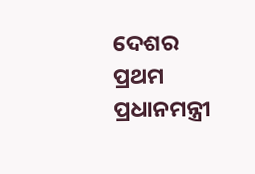ଦେଶର ପ୍ରଥମ ପ୍ରଧାନମନ୍ତ୍ରୀ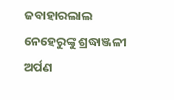ଜବାହାରଲାଲ ନେହେରୁଙ୍କୁ ଶ୍ରଦ୍ଧାଞ୍ଜଳୀ ଅର୍ପଣ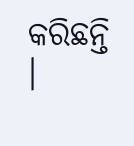କରିଛନ୍ତି ।